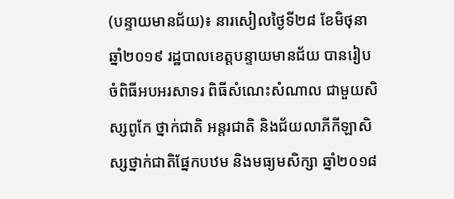(បន្ទាយមានជ័យ)៖ នារសៀលថ្ងៃទី២៨ ខែមិថុនា ឆ្នាំ២០១៩ រដ្ឋបាលខេត្តបន្ទាយមានជ័យ បានរៀបចំពិធីអបអរសាទរ ពិធីសំណេះសំណាល ជាមួយសិស្សពូកែ ថ្នាក់ជាតិ អន្តរជាតិ និងជ័យលាភីកីឡាសិស្សថ្នាក់ជាតិផ្នែកបឋម និងមធ្យមសិក្សា ឆ្នាំ២០១៨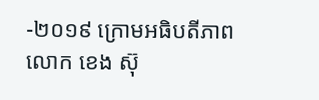-២០១៩ ក្រោមអធិបតីភាពលោក ខេង ស៊ុ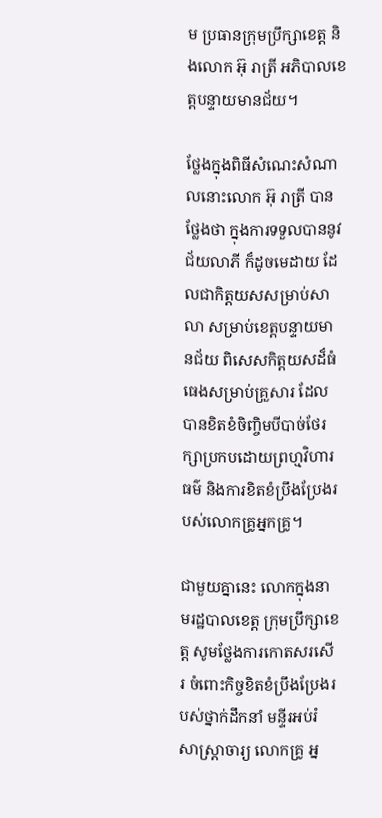ម ប្រធានក្រុមប្រឹក្សាខេត្ត និងលោក អ៊ុ រាត្រី អភិបាលខេត្តបន្ទាយមានជ័យ។

ថ្លែងក្នុងពិធីសំណេះសំណាលនោះលោក អ៊ុ រាត្រី បានថ្លែងថា ក្នុងការទទួលបាននូវជ័យលាភី ក៏ដូចមេដាយ ដែលជាកិត្តយសសម្រាប់សាលា សម្រាប់ខេត្តបន្ទាយមានជ័យ ពិសេសកិត្តយសដ៏ធំធេងសម្រាប់គ្រួសារ ដែលបានខិតខំចិញ្ចិមបីបាច់ថែរក្សាប្រកបដោយព្រហ្មវិហារធម៌ និងការខិតខំប្រឹងប្រែងរបស់លោកគ្រូអ្នកគ្រូ។

ជាមួយគ្នានេះ លោកក្នុងនាមរដ្ឋបាលខេត្ត ក្រុមប្រឹក្សាខេត្ត សូមថ្លែងការកោតសរសើរ ចំពោះកិច្ចខិតខំប្រឹងប្រែងរបស់ថ្នាក់ដឹកនាំ មន្ទីរអប់រំ សាស្ត្រាចារ្យ លោកគ្រូ អ្ន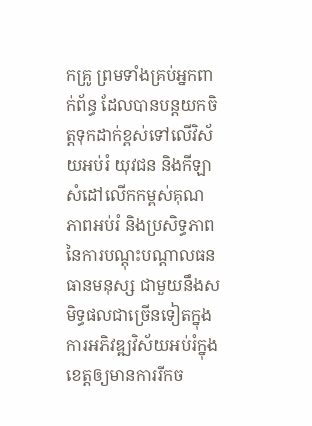កគ្រូ ព្រមទាំងគ្រប់អ្នកពាក់ព័ន្ធ ដែលបានបន្តយកចិត្តទុកដាក់ខ្ពស់ទៅលើវិស័យអប់រំ យុវជន និងកីឡា សំដៅលើកកម្ពស់គុណភាពអប់រំ និងប្រសិទ្ធភាព នៃការបណ្តុះបណ្តាលធនធានមនុស្ស ជាមួយនឹងសមិទ្ធផលជាច្រើនទៀតក្នុងការអភិវឌ្ឍវិស័យអប់រំក្នុងខេត្តឲ្យមានការរីកច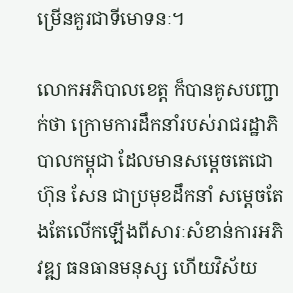ម្រើនគួរជាទីមោទនៈ។

លោកអភិបាលខេត្ត ក៏បានគូសបញ្ជាក់ថា ក្រោមការដឹកនាំរបស់រាជរដ្ឋាភិបាលកម្ពុជា ដែលមានសម្តេចតេជោ ហ៊ុន សែន ជាប្រមុខដឹកនាំ សម្តេចតែងតែលើកឡើងពីសារៈសំខាន់ការអភិវឌ្ឍ ធនធានមនុស្ស ហើយវិស័យ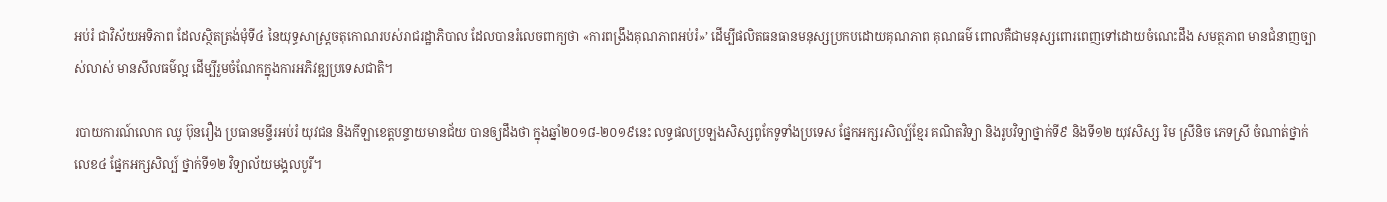អប់រំ ជាវិស័យអទិភាព ដែលស្ថិតត្រង់មុំទី៤ នៃយុទ្ធសាស្ត្រចតុកោណរបស់រាជរដ្ឋាភិបាល ដែលបានរំលេចពាក្យថា «ការពង្រឹងគុណភាពអប់រំ»’ ដើម្បីផលិតធនធានមនុស្សប្រកបដោយគុណភាព គុណធម៌ ពោលគឺជាមនុស្សពោរពេញទៅដោយចំណេះដឹង សមត្ថភាព មានជំនាញច្បាស់លាស់ មានសីលធម៌ល្អ ដើម្បីរួមចំណែកក្នុងការអភិវឌ្ឍប្រទេសជាតិ។

របាយការណ៍លោក ឈូ ប៊ុនរឿង ប្រធានមន្ទីរអប់រំ យុវជន និងកីឡាខេត្តបន្ទាយមានជ័យ បានឲ្យដឹងថា ក្នុងឆ្នាំ២០១៨-២០១៩នេះ លទ្ធផលប្រឡងសិស្សពូកែទូទាំងប្រទេស ផ្នែកអក្សរសិល្ប៍ខ្មែរ គណិតវិទ្យា និងរូបវិទ្យាថ្នាក់ទី៩ និងទី១២ យុវសិស្ស រិម ស្រីនិច ភេទស្រី ចំណាត់ថ្នាក់លេខ៤ ផ្នែកអក្សសិល្ប៍ ថ្នាក់ទី១២ វិទ្យាល័យមង្គលបូរី។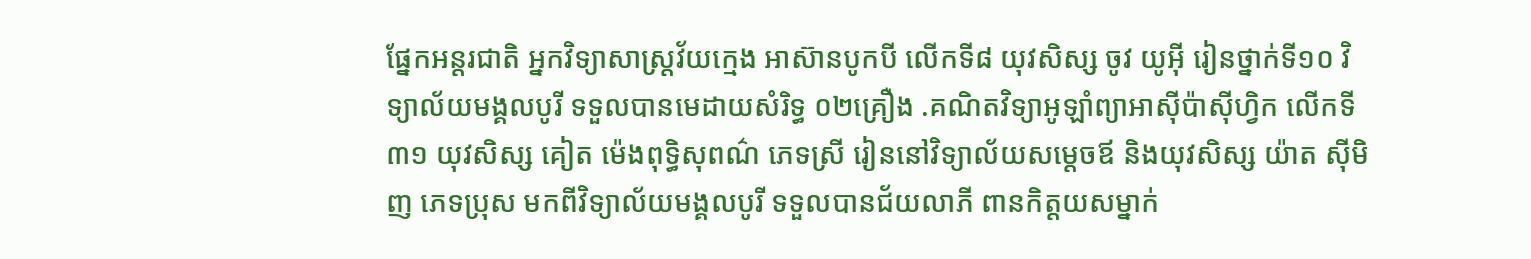ផ្នែកអន្តរជាតិ អ្នកវិទ្យាសាស្ត្រវ័យក្មេង អាស៊ានបូកបី លើកទី៨ យុវសិស្ស ចូវ យូអ៊ី រៀនថ្នាក់ទី១០ វិទ្យាល័យមង្គលបូរី ទទួលបានមេដាយសំរិទ្ធ ០២គ្រឿង .គណិតវិទ្យាអូឡាំព្យាអាស៊ីប៉ាស៊ីហ្វិក លើកទី៣១ យុវសិស្ស គៀត ម៉េងពុទ្ធិសុពណ៌ ភេទស្រី រៀននៅវិទ្យាល័យសម្តេចឪ និងយុវសិស្ស យ៉ាត ស៊ីមិញ ភេទប្រុស មកពីវិទ្យាល័យមង្គលបូរី ទទួលបានជ័យលាភី ពានកិត្តយសម្នាក់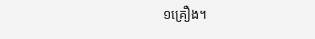១គ្រឿង។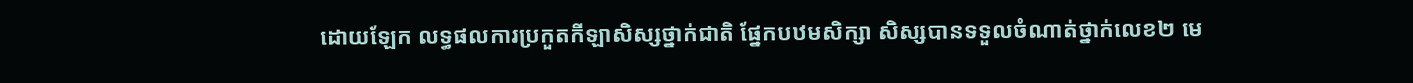ដោយឡែក លទ្ធផលការប្រកួតកីឡាសិស្សថ្នាក់ជាតិ ផ្នែកបឋមសិក្សា សិស្សបានទទួលចំណាត់ថ្នាក់លេខ២ មេ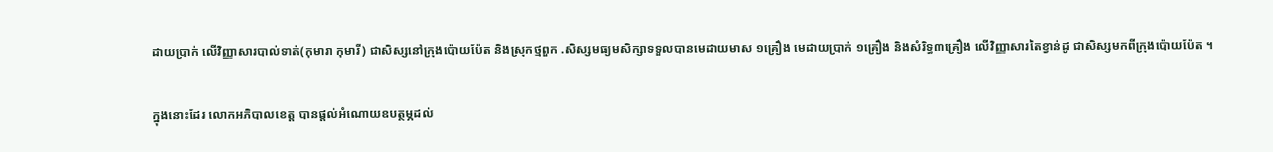ដាយប្រាក់ លើវិញ្ញាសារបាល់ទាត់(កុមារា កុមារី) ជាសិស្សនៅក្រុងប៉ោយប៉ែត និងស្រុកថ្មពួក .សិស្សមធ្យមសិក្សាទទួលបានមេដាយមាស ១គ្រឿង មេដាយប្រាក់ ១គ្រឿង និងសំរិទ្ធ៣គ្រឿង លើវិញ្ញាសារតៃខ្វាន់ដូ ជាសិស្សមកពីក្រុងប៉ោយប៉ែត ។

ក្នុងនោះដែរ លោកអភិបាលខេត្ត បានផ្តល់អំណោយឧបត្ថម្ភដល់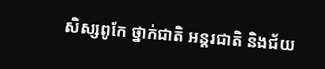សិស្សពូកែ ថ្នាក់ជាតិ អន្តរជាតិ និងជ័យ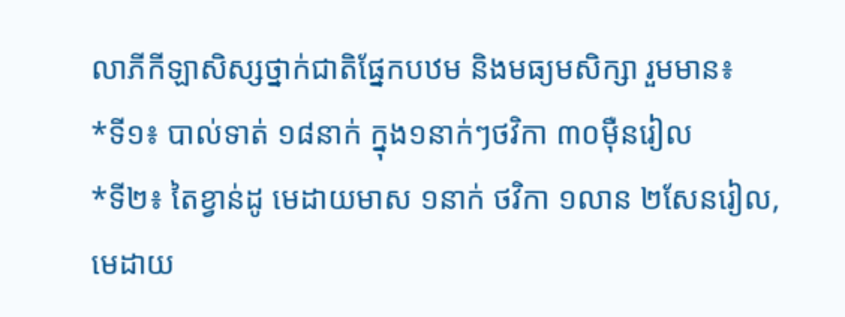លាភីកីឡាសិស្សថ្នាក់ជាតិផ្នែកបឋម និងមធ្យមសិក្សា រួមមាន៖
*ទី១៖ បាល់ទាត់ ១៨នាក់ ក្នុង១នាក់ៗថវិកា ៣០ម៉ឺនរៀល
*ទី២៖ តៃខ្វាន់ដូ មេដាយមាស ១នាក់ ថវិកា ១លាន ២សែនរៀល, មេដាយ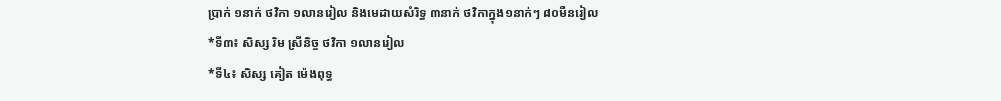ប្រាក់ ១នាក់ ថវិកា ១លានរៀល និងមេដាយសំរិទ្ធ ៣នាក់ ថវិកាក្នុង១នាក់ៗ ៨០មឺនរៀល
*ទី៣៖ សិស្ស រិម ស្រីនិច្ច ថវិកា ១លានរៀល
*ទី៤៖ សិស្ស គៀត ម៉េងពុទ្ធ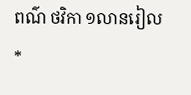ពណ៌ ថវិកា ១លានរៀល
*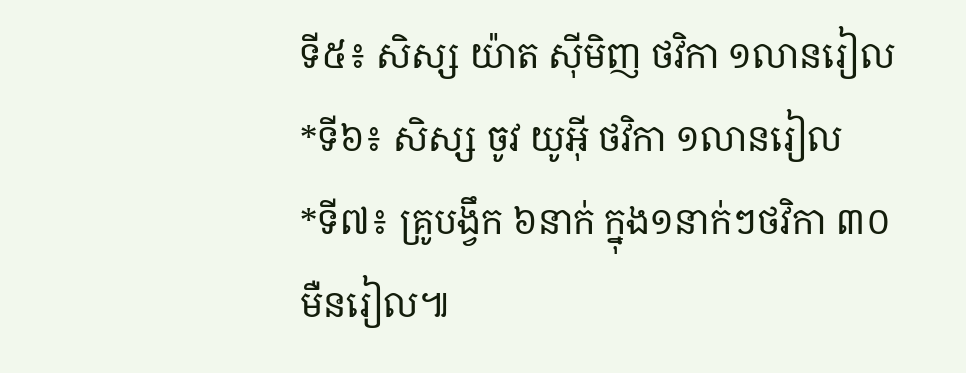ទី៥៖ សិស្ស យ៉ាត ស៊ីមិញ ថវិកា ១លានរៀល
*ទី៦៖ សិស្ស ចូវ យូអ៊ី ថវិកា ១លានរៀល
*ទី៧៖ គ្រូបង្វឹក ៦នាក់ ក្នុង១នាក់ៗថវិកា ៣០មឺនរៀល៕